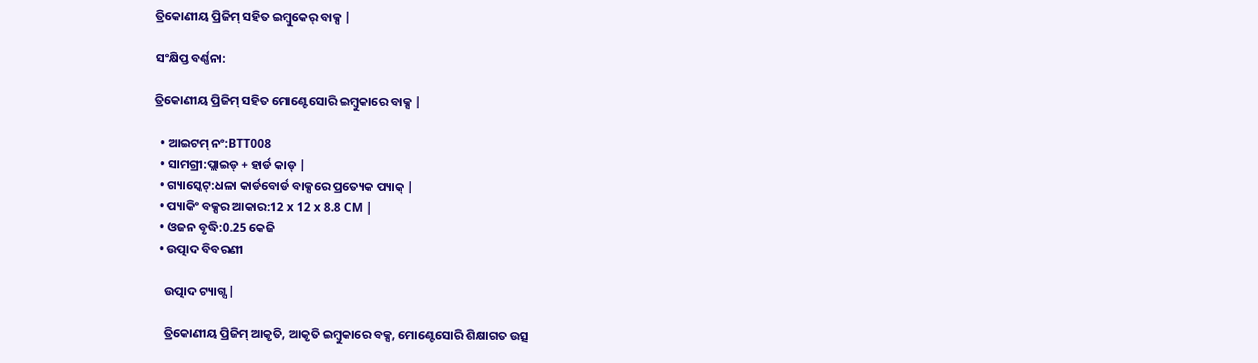ତ୍ରିକୋଣୀୟ ପ୍ରିଜିମ୍ ସହିତ ଇମ୍ବୁକେର୍ ବାକ୍ସ |

ସଂକ୍ଷିପ୍ତ ବର୍ଣ୍ଣନା:

ତ୍ରିକୋଣୀୟ ପ୍ରିଜିମ୍ ସହିତ ମୋଣ୍ଟେସୋରି ଇମ୍ବୁକାରେ ବାକ୍ସ |

  • ଆଇଟମ୍ ନଂ:BTT008
  • ସାମଗ୍ରୀ:ପ୍ଲାଇଡ୍ + ହାର୍ଡ କାଡ୍ |
  • ଗ୍ୟାସ୍କେଟ୍:ଧଳା କାର୍ଡବୋର୍ଡ ବାକ୍ସରେ ପ୍ରତ୍ୟେକ ପ୍ୟାକ୍ |
  • ପ୍ୟାକିଂ ବକ୍ସର ଆକାର:12 x 12 x 8.8 CM |
  • ଓଜନ ବୃଦ୍ଧି:0.25 କେଜି
  • ଉତ୍ପାଦ ବିବରଣୀ

    ଉତ୍ପାଦ ଟ୍ୟାଗ୍ସ |

    ତ୍ରିକୋଣୀୟ ପ୍ରିଜିମ୍ ଆକୃତି, ଆକୃତି ଇମ୍ବୁକାରେ ବକ୍ସ, ମୋଣ୍ଟେସୋରି ଶିକ୍ଷାଗତ ଉତ୍ସ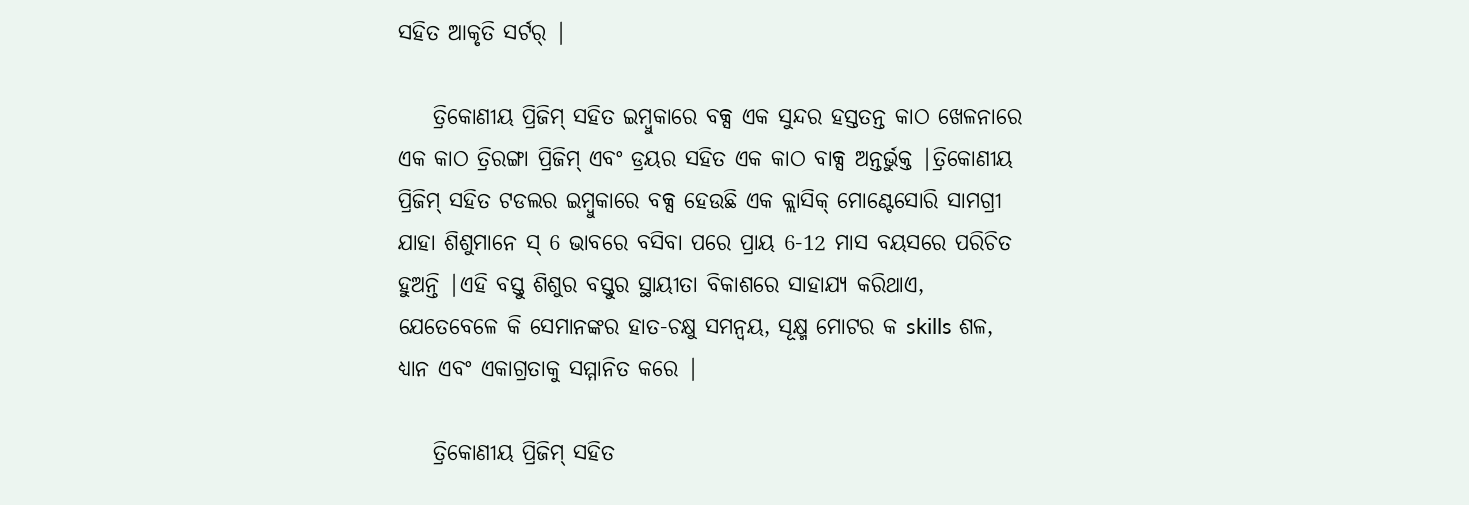ସହିତ ଆକୃତି ସର୍ଟର୍ |

    ତ୍ରିକୋଣୀୟ ପ୍ରିଜିମ୍ ସହିତ ଇମ୍ବୁକାରେ ବକ୍ସ ଏକ ସୁନ୍ଦର ହସ୍ତତନ୍ତ କାଠ ଖେଳନାରେ ଏକ କାଠ ତ୍ରିରଙ୍ଗା ପ୍ରିଜିମ୍ ଏବଂ ଡ୍ରୟର ସହିତ ଏକ କାଠ ବାକ୍ସ ଅନ୍ତର୍ଭୁକ୍ତ |ତ୍ରିକୋଣୀୟ ପ୍ରିଜିମ୍ ସହିତ ଟଡଲର ଇମ୍ବୁକାରେ ବକ୍ସ ହେଉଛି ଏକ କ୍ଲାସିକ୍ ମୋଣ୍ଟେସୋରି ସାମଗ୍ରୀ ଯାହା ଶିଶୁମାନେ ସ୍ 6 ଭାବରେ ବସିବା ପରେ ପ୍ରାୟ 6-12 ମାସ ବୟସରେ ପରିଚିତ ହୁଅନ୍ତି |ଏହି ବସ୍ତୁ ଶିଶୁର ବସ୍ତୁର ସ୍ଥାୟୀତା ବିକାଶରେ ସାହାଯ୍ୟ କରିଥାଏ, ଯେତେବେଳେ କି ସେମାନଙ୍କର ହାତ-ଚକ୍ଷୁ ସମନ୍ୱୟ, ସୂକ୍ଷ୍ମ ମୋଟର କ skills ଶଳ, ଧ୍ୟାନ ଏବଂ ଏକାଗ୍ରତାକୁ ସମ୍ମାନିତ କରେ |

    ତ୍ରିକୋଣୀୟ ପ୍ରିଜିମ୍ ସହିତ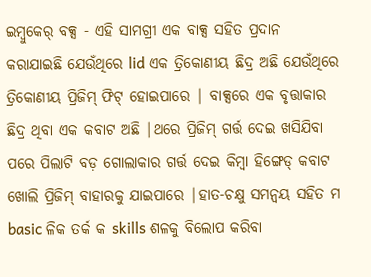ଇମ୍ବୁକେର୍ ବକ୍ସ - ଏହି ସାମଗ୍ରୀ ଏକ ବାକ୍ସ ସହିତ ପ୍ରଦାନ କରାଯାଇଛି ଯେଉଁଥିରେ lid ଏକ ତ୍ରିକୋଣୀୟ ଛିଦ୍ର ଅଛି ଯେଉଁଥିରେ ତ୍ରିକୋଣୀୟ ପ୍ରିଜିମ୍ ଫିଟ୍ ହୋଇପାରେ | ବାକ୍ସରେ ଏକ ବୃତ୍ତାକାର ଛିଦ୍ର ଥିବା ଏକ କବାଟ ଅଛି |ଥରେ ପ୍ରିଜିମ୍ ଗର୍ତ୍ତ ଦେଇ ଖସିଯିବା ପରେ ପିଲାଟି ବଡ଼ ଗୋଲାକାର ଗର୍ତ୍ତ ଦେଇ କିମ୍ବା ହିଙ୍ଗେଡ୍ କବାଟ ଖୋଲି ପ୍ରିଜିମ୍ ବାହାରକୁ ଯାଇପାରେ |ହାତ-ଚକ୍ଷୁ ସମନ୍ୱୟ ସହିତ ମ basic ଳିକ ତର୍କ କ skills ଶଳକୁ ବିଲୋପ କରିବା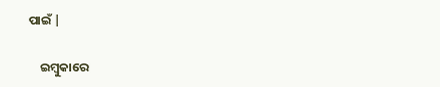ପାଇଁ |

    ଇମ୍ବୁକାରେ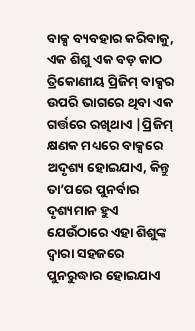ବାକ୍ସ ବ୍ୟବହାର କରିବାକୁ, ଏକ ଶିଶୁ ଏକ ବଡ଼ କାଠ ତ୍ରିକୋଣୀୟ ପ୍ରିଜିମ୍ ବାକ୍ସର ଉପରି ଭାଗରେ ଥିବା ଏକ ଗର୍ତ୍ତରେ ରଖିଥାଏ |ପ୍ରିଜିମ୍ କ୍ଷଣକ ମଧ୍ୟରେ ବାକ୍ସରେ ଅଦୃଶ୍ୟ ହୋଇଯାଏ, କିନ୍ତୁ ତା’ପରେ ପୁନର୍ବାର ଦୃଶ୍ୟମାନ ହୁଏ ଯେଉଁଠାରେ ଏହା ଶିଶୁଙ୍କ ଦ୍ୱାରା ସହଜରେ ପୁନରୁଦ୍ଧାର ହୋଇଯାଏ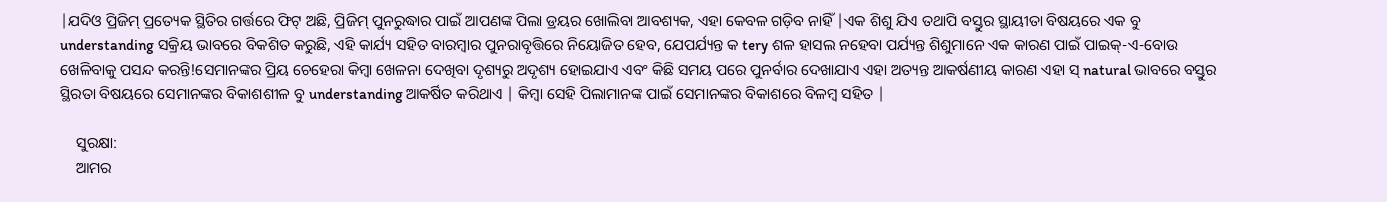|ଯଦିଓ ପ୍ରିଜିମ୍ ପ୍ରତ୍ୟେକ ସ୍ଥିତିର ଗର୍ତ୍ତରେ ଫିଟ୍ ଅଛି, ପ୍ରିଜିମ୍ ପୁନରୁଦ୍ଧାର ପାଇଁ ଆପଣଙ୍କ ପିଲା ଡ୍ରୟର ଖୋଲିବା ଆବଶ୍ୟକ, ଏହା କେବଳ ଗଡ଼ିବ ନାହିଁ |ଏକ ଶିଶୁ ଯିଏ ତଥାପି ବସ୍ତୁର ସ୍ଥାୟୀତା ବିଷୟରେ ଏକ ବୁ understanding ସକ୍ରିୟ ଭାବରେ ବିକଶିତ କରୁଛି, ଏହି କାର୍ଯ୍ୟ ସହିତ ବାରମ୍ବାର ପୁନରାବୃତ୍ତିରେ ନିୟୋଜିତ ହେବ, ଯେପର୍ଯ୍ୟନ୍ତ କ tery ଶଳ ହାସଲ ନହେବା ପର୍ଯ୍ୟନ୍ତ ଶିଶୁମାନେ ଏକ କାରଣ ପାଇଁ ପାଇକ୍-ଏ-ବୋଉ ଖେଳିବାକୁ ପସନ୍ଦ କରନ୍ତି!ସେମାନଙ୍କର ପ୍ରିୟ ଚେହେରା କିମ୍ବା ଖେଳନା ଦେଖିବା ଦୃଶ୍ୟରୁ ଅଦୃଶ୍ୟ ହୋଇଯାଏ ଏବଂ କିଛି ସମୟ ପରେ ପୁନର୍ବାର ଦେଖାଯାଏ ଏହା ଅତ୍ୟନ୍ତ ଆକର୍ଷଣୀୟ କାରଣ ଏହା ସ୍ natural ଭାବରେ ବସ୍ତୁର ସ୍ଥିରତା ବିଷୟରେ ସେମାନଙ୍କର ବିକାଶଶୀଳ ବୁ understanding ଆକର୍ଷିତ କରିଥାଏ | କିମ୍ବା ସେହି ପିଲାମାନଙ୍କ ପାଇଁ ସେମାନଙ୍କର ବିକାଶରେ ବିଳମ୍ବ ସହିତ |

    ସୁରକ୍ଷା:
    ଆମର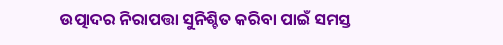ଉତ୍ପାଦର ନିରାପତ୍ତା ସୁନିଶ୍ଚିତ କରିବା ପାଇଁ ସମସ୍ତ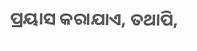ପ୍ରୟାସ କରାଯାଏ, ତଥାପି,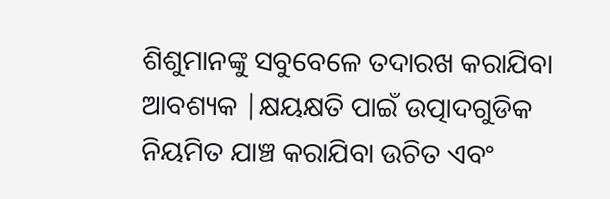ଶିଶୁମାନଙ୍କୁ ସବୁବେଳେ ତଦାରଖ କରାଯିବା ଆବଶ୍ୟକ |କ୍ଷୟକ୍ଷତି ପାଇଁ ଉତ୍ପାଦଗୁଡିକ ନିୟମିତ ଯାଞ୍ଚ କରାଯିବା ଉଚିତ ଏବଂ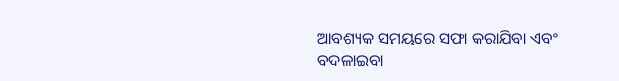ଆବଶ୍ୟକ ସମୟରେ ସଫା କରାଯିବା ଏବଂ ବଦଳାଇବା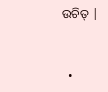ଉଚିତ୍ |


  •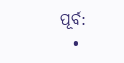ପୂର୍ବ:
  •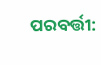ପରବର୍ତ୍ତୀ: